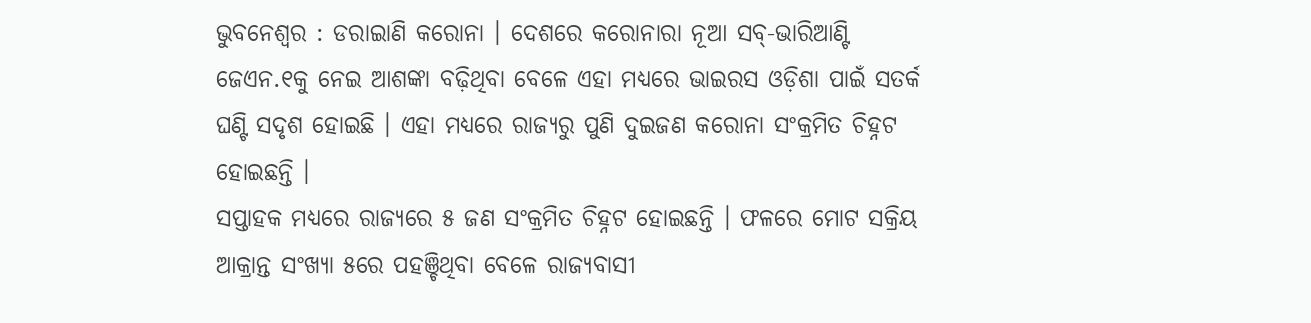ଭୁବନେଶ୍ୱର : ଡରାଇାଣି କରୋନା । ଦେଶରେ କରୋନାରା ନୂଆ ସବ୍-ଭାରିଆଣ୍ଟି ଜେଏନ.୧କୁ ନେଇ ଆଶଙ୍କା ବଢ଼ିଥିବା ବେଳେ ଏହା ମଧ୍ୟରେ ଭାଇରସ ଓଡ଼ିଶା ପାଇଁ ସତର୍କ ଘଣ୍ଟି ସଦୃଶ ହୋଇଛି । ଏହା ମଧ୍ୟରେ ରାଜ୍ୟରୁ ପୁଣି ଦୁଇଜଣ କରୋନା ସଂକ୍ରମିତ ଚିହ୍ନଟ ହୋଇଛନ୍ତି ।
ସପ୍ତାହକ ମଧ୍ୟରେ ରାଜ୍ୟରେ ୫ ଜଣ ସଂକ୍ରମିତ ଚିହ୍ନଟ ହୋଇଛନ୍ତି । ଫଳରେ ମୋଟ ସକ୍ରିୟ ଆକ୍ରାନ୍ତ ସଂଖ୍ୟା ୫ରେ ପହଞ୍ଚିଥିବା ବେଳେ ରାଜ୍ୟବାସୀ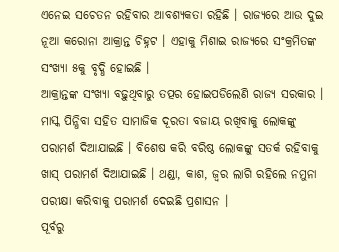ଏନେଇ ସଚେତନ ରହିବାର ଆବଶ୍ୟକତା ରହିଛି । ରାଜ୍ୟରେ ଆଉ ଦୁଇ ନୂଆ କରୋନା ଆକ୍ରାନ୍ତ ଚିହ୍ନଟ । ଏହାକୁ ମିଶାଇ ରାଜ୍ୟରେ ସଂକ୍ରମିତଙ୍କ ସଂଖ୍ୟା ୫କୁ ବୃଦ୍ଧି ହୋଇଛି ।
ଆକ୍ରାନ୍ତଙ୍କ ସଂଖ୍ୟା ବଢ଼ୁଥିବାରୁ ତତ୍ପର ହୋଇପଡିଲେଣି ରାଜ୍ୟ ସରକାର । ମାସ୍କ ପିନ୍ଧିବା ସହିତ ସାମାଜିକ ଦୂରତା ବଜାୟ ରଖିବାକୁ ଲୋକଙ୍କୁ ପରାମର୍ଶ ଦିଆଯାଇଛି । ବିଶେଷ କରି ବରିଷ୍ଠ ଲୋକଙ୍କୁ ସତର୍କ ରହିବାକୁ ଖାସ୍ ପରାମର୍ଶ ଦିଆଯାଇଛି । ଥଣ୍ଡା, କାଶ, ଜ୍ୱର ଲାଗି ରହିଲେ ନମୁନା ପରୀକ୍ଷା କରିବାକୁ ପରାମର୍ଶ ଦେଇଛି ପ୍ରଶାସନ ।
ପୂର୍ବରୁ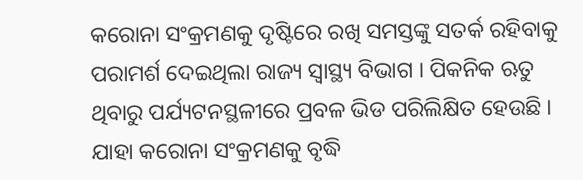କରୋନା ସଂକ୍ରମଣକୁ ଦୃଷ୍ଟିରେ ରଖି ସମସ୍ତଙ୍କୁ ସତର୍କ ରହିବାକୁ ପରାମର୍ଶ ଦେଇଥିଲା ରାଜ୍ୟ ସ୍ୱାସ୍ଥ୍ୟ ବିଭାଗ । ପିକନିକ ଋତୁ ଥିବାରୁ ପର୍ଯ୍ୟଟନସ୍ଥଳୀରେ ପ୍ରବଳ ଭିଡ ପରିଲିକ୍ଷିତ ହେଉଛି । ଯାହା କରୋନା ସଂକ୍ରମଣକୁ ବୃଦ୍ଧି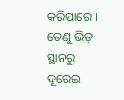କରିପାରେ । ତେଣୁ ଭିଡ଼ ସ୍ଥାନରୁ ଦୂରେଇ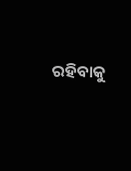ରହିବାକୁ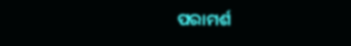ପରାମର୍ଶ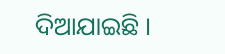ଦିଆଯାଇଛି ।